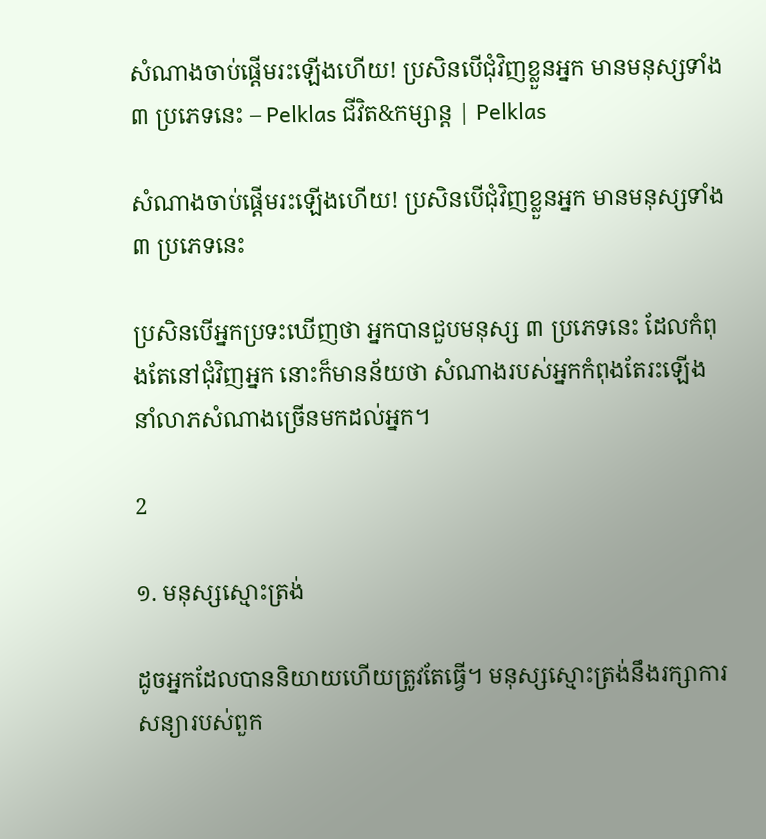សំណាងចាប់ផ្ដើមរះឡើងហើយ! ប្រសិនបើជុំវិញខ្លួនអ្នក មានមនុស្សទាំង ៣ ប្រភេទនេះ – Pelklas ជីវិត&កម្សាន្ត | Pelklas

សំណាងចាប់ផ្ដើមរះឡើងហើយ! ប្រសិនបើជុំវិញខ្លួនអ្នក មានមនុស្សទាំង ៣ ប្រភេទនេះ

ប្រសិនបើអ្នកប្រទះឃើញថា អ្នកបានជួបមនុស្ស ៣ ប្រភេទនេះ ដែលកំពុងតែនៅជុំវិញអ្នក នោះក៏មានន័យថា សំណាងរបស់អ្នកកំពុងតែរះឡើង នាំលាភសំណាងច្រើនមកដល់អ្នក។

2

១. មនុស្សស្មោះត្រង់

ដូចអ្នកដែលបាននិយាយហើយត្រូវតែធ្វើ។ មនុស្សស្មោះត្រង់នឹងរក្សាការសន្យារបស់ពួក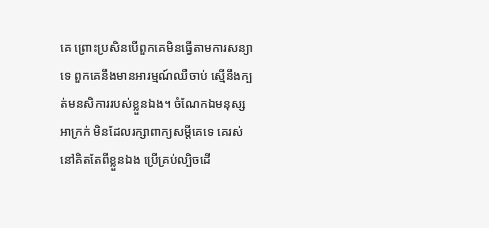គេ ព្រោះប្រសិនបើពួកគេមិនធ្វើតាមការសន្យាទេ ពួកគេនឹងមានអារម្មណ៍ឈឺចាប់ ស្មើនឹងក្បត់មនសិការរបស់ខ្លួនឯង។ ចំណែកឯមនុស្សអាក្រក់ មិនដែលរក្សាពាក្យសម្ដីគេទេ គេរស់នៅគិតតែពីខ្លួនឯង ប្រើគ្រប់ល្បិចដើ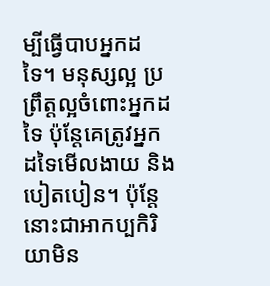ម្បីធ្វើបាបអ្នកដទៃ។ មនុស្សល្អ ប្រព្រឹត្តល្អចំពោះអ្នកដទៃ ប៉ុន្តែគេត្រូវអ្នកដទៃមើលងាយ និងបៀតបៀន។ ប៉ុន្តែនោះជាអាកប្បកិរិយាមិន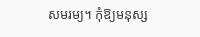សមរម្យ។ កុំឱ្យមនុស្ស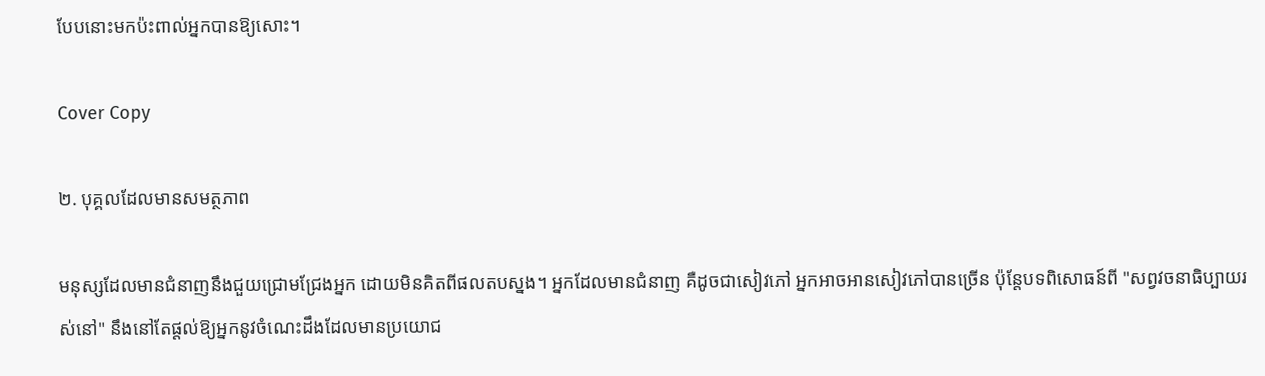បែបនោះមកប៉ះពាល់អ្នកបានឱ្យសោះ។

Cover Copy

២. បុគ្គលដែលមានសមត្ថភាព

មនុស្សដែលមានជំនាញនឹងជួយជ្រោមជ្រែងអ្នក ដោយមិនគិតពីផលតបស្នង។ អ្នកដែលមានជំនាញ គឺដូចជាសៀវភៅ អ្នកអាចអានសៀវភៅបានច្រើន ប៉ុន្តែបទពិសោធន៍ពី "សព្វវចនាធិប្បាយរស់នៅ" នឹងនៅតែផ្តល់ឱ្យអ្នកនូវចំណេះដឹងដែលមានប្រយោជ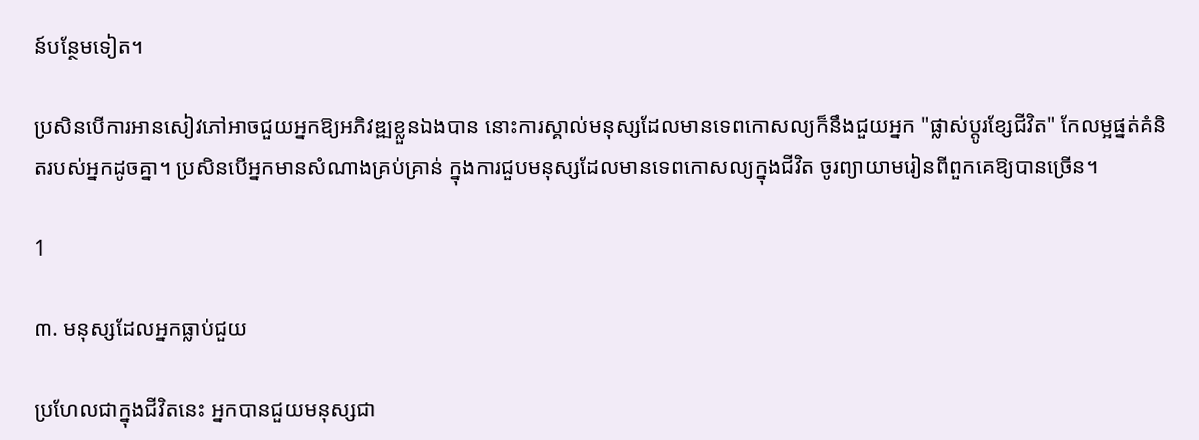ន៍បន្ថែមទៀត។

ប្រសិនបើការអានសៀវភៅអាចជួយអ្នកឱ្យអភិវឌ្ឍខ្លួនឯងបាន នោះការស្គាល់មនុស្សដែលមានទេពកោសល្យក៏នឹងជួយអ្នក "ផ្លាស់ប្តូរខ្សែជីវិត" កែលម្អផ្នត់គំនិតរបស់អ្នកដូចគ្នា។ ប្រសិនបើអ្នកមានសំណាងគ្រប់គ្រាន់ ក្នុងការជួបមនុស្សដែលមានទេពកោសល្យក្នុងជីវិត ចូរព្យាយាមរៀនពីពួកគេឱ្យបានច្រើន។

1

៣. មនុស្សដែលអ្នកធ្លាប់ជួយ

ប្រហែលជាក្នុងជីវិតនេះ អ្នកបានជួយមនុស្សជា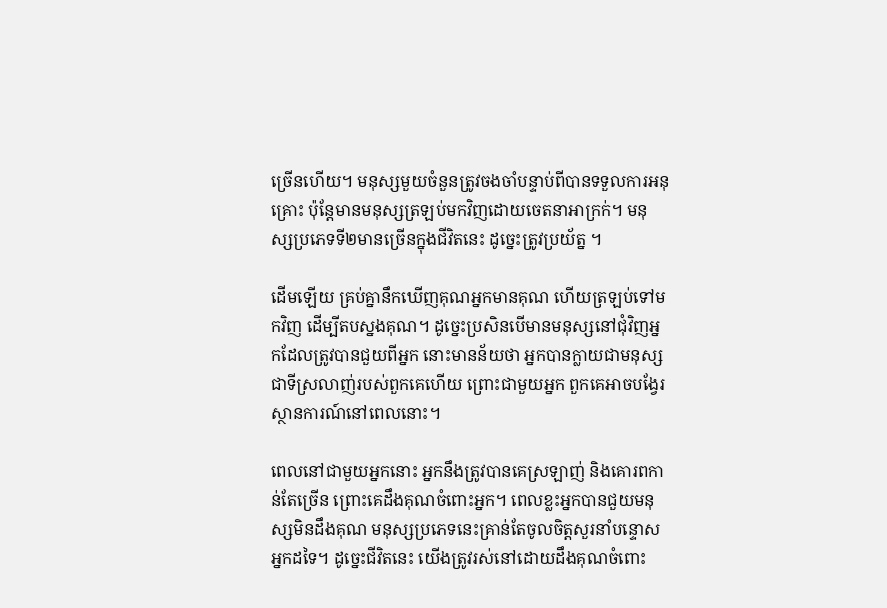ច្រើនហើយ។ មនុស្សមួយចំនួនត្រូវចងចាំបន្ទាប់ពីបានទទួលការអនុគ្រោះ ប៉ុន្តែមានមនុស្សត្រឡប់មកវិញដោយចេតនាអាក្រក់។ មនុស្សប្រភេទទី២មានច្រើនក្នុងជីវិតនេះ ដូច្នេះត្រូវប្រយ័ត្ន ។

ដើមឡើយ គ្រប់គ្នានឹកឃើញគុណអ្នកមានគុណ ហើយត្រឡប់ទៅមកវិញ ដើម្បីតបស្នងគុណ។ ដូច្នេះប្រសិនបើមានមនុស្សនៅជុំវិញអ្នកដែលត្រូវបានជួយពីអ្នក នោះមានន័យថា អ្នកបានក្លាយជាមនុស្សជាទីស្រលាញ់របស់ពួកគេហើយ ព្រោះជាមួយអ្នក ពួកគេអាចបង្វែរស្ថានការណ៍នៅពេលនោះ។

ពេលនៅជាមួយអ្នកនោះ អ្នកនឹងត្រូវបានគេស្រឡាញ់ និងគោរពកាន់តែច្រើន ព្រោះគេដឹងគុណចំពោះអ្នក។ ពេលខ្លះអ្នកបានជួយមនុស្សមិនដឹងគុណ មនុស្សប្រភេទនេះគ្រាន់តែចូលចិត្តសួរនាំបន្ទោសអ្នកដទៃ។ ដូច្នេះជីវិតនេះ យើងត្រូវរស់នៅដោយដឹងគុណចំពោះ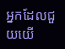អ្នកដែលជួយយើ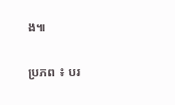ង៕

ប្រភព ៖ បរ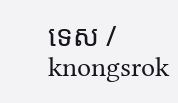ទេស / knongsrok